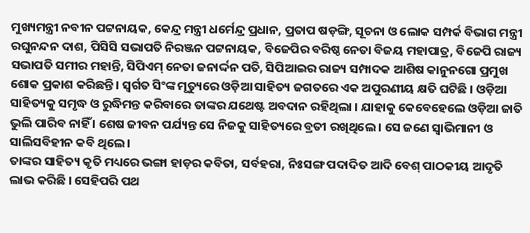ମୁଖ୍ୟମନ୍ତ୍ରୀ ନବୀନ ପଟ୍ଟନାୟକ, କେନ୍ଦ୍ର ମନ୍ତ୍ରୀ ଧର୍ମେନ୍ଦ୍ର ପ୍ରଧାନ, ପ୍ରତାପ ଷଡ଼ଙ୍ଗି, ସୂଚନା ଓ ଲୋକ ସମ୍ପର୍କ ବିଭାଗ ମନ୍ତ୍ରୀ ରଘୁନନ୍ଦନ ଦାଶ, ପିସିସି ସଭାପତି ନିରଞ୍ଜନ ପଟ୍ଟନାୟକ, ବିଜେପିର ବରିଷ୍ଠ ନେତା ବିଜୟ ମହାପାତ୍ର, ବିଜେପି ରାଜ୍ୟ ସଭାପତି ସମୀର ମହାନ୍ତି, ସିପିଏମ୍ ନେତା ଜନାର୍ଦ୍ଦନ ପତି, ସିପିଆଇର ରାଜ୍ୟ ସମ୍ପାଦକ ଆଶିଷ କାନୁନଗୋ ପ୍ରମୁଖ ଶୋକ ପ୍ରକାଶ କରିଛନ୍ତି । ସ୍ୱର୍ଗତ ସିଂଙ୍କ ମୃତ୍ୟୁରେ ଓଡ଼ିଆ ସାହିତ୍ୟ ଜଗତରେ ଏକ ଅପୁରଣୀୟ କ୍ଷତି ଘଟିଛି । ଓଡ଼ିଆ ସାହିତ୍ୟକୁ ସମୃଦ୍ଧ ଓ ରୁଦ୍ଧିମନ୍ତ କରିବାରେ ତାଙ୍କର ଯଥେଷ୍ଟ ଅବଦାନ ରହିଥିଲା । ଯାହାକୁ କେବେହେଲେ ଓଡ଼ିଆ ଜାତି ଭୁଲି ପାରିବ ନାହିଁ । ଶେଷ ଜୀବନ ପର୍ଯ୍ୟନ୍ତ ସେ ନିଜକୁ ସାହିତ୍ୟରେ ବ୍ରତୀ ରଖିଥିଲେ । ସେ ଜଣେ ସ୍ୱାଭିମାନୀ ଓ ସାଲିସବିହୀନ କବି ଥିଲେ ।
ତାଙ୍କର ସାହିତ୍ୟ କୃତି ମଧ୍ୟରେ ଭଙ୍ଗା ହାଡ଼ର କବିତା, ସର୍ବହରା, ନିଃସଙ୍ଗ ପଦାଦିତ ଆଦି ବେଶ୍ ପାଠକୀୟ ଆଦୃତି ଲାଭ କରିଛି । ସେହିପରି ପଥ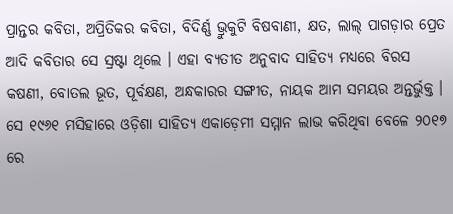ପ୍ରାନ୍ତର କବିତା, ଅପ୍ରିତିକର କବିତା, ବିଦିର୍ଣ୍ଣ ଭ୍ରୁକୁଟି ବିଷବାଣୀ, କ୍ଷତ, ଲାଲ୍ ପାଗଡ଼ାର ପ୍ରେତ ଆଦି କବିତାର ସେ ସ୍ରଷ୍ଟା ଥିଲେ । ଏହା ବ୍ୟତୀତ ଅନୁବାଦ ସାହିତ୍ୟ ମଧ୍ୟରେ ବିରସ କଷଣୀ, ବୋତଲ ଭୂତ, ପୂର୍ବକ୍ଷଣ, ଅନ୍ଧକାରର ସଙ୍ଗୀତ, ନାୟକ ଆମ ସମୟର ଅନ୍ତର୍ଭୁକ୍ତ । ସେ ୧୯୬୧ ମସିହାରେ ଓଡ଼ିଶା ସାହିତ୍ୟ ଏକାଡ଼େମୀ ସମ୍ମାନ ଲାଭ କରିଥିବା ବେଳେ ୨୦୧୭ ରେ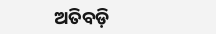ଅତିବଡ଼ି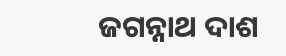ଜଗନ୍ନାଥ ଦାଶ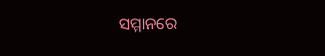ସମ୍ମାନରେ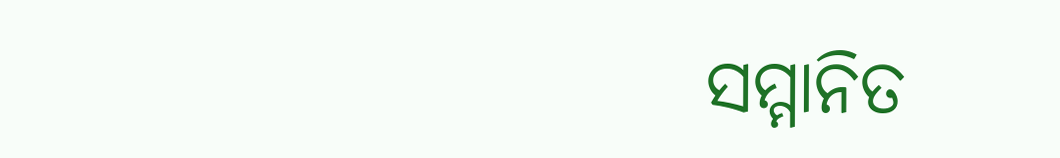ସମ୍ମାନିତ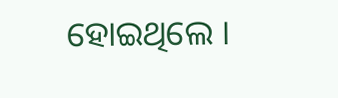ହୋଇଥିଲେ ।